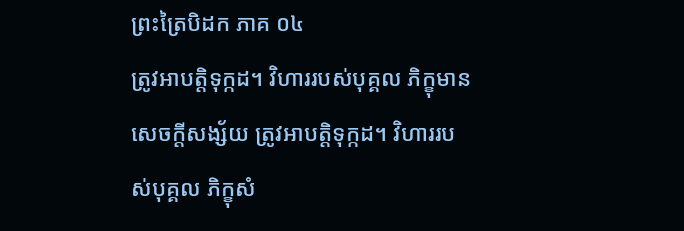ព្រះត្រៃបិដក ភាគ ០៤
ត្រូវអាបត្តិទុក្កដ។ វិហាររបស់បុគ្គល ភិក្ខុមានសេចក្តីសង្ស័យ ត្រូវអាបត្តិទុក្កដ។ វិហាររបស់បុគ្គល ភិក្ខុសំ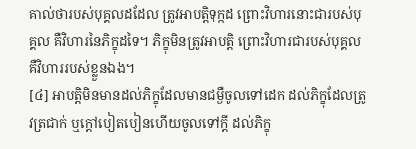គាល់ថារបស់បុគ្គលដដែល ត្រូវអាបត្តិទុក្កដ ព្រោះវិហារនោះជារបស់បុគ្គល គឺវិហារនៃភិក្ខុដទៃ។ ភិក្ខុមិនត្រូវអាបត្តិ ព្រោះវិហារជារបស់បុគ្គល គឺវិហាររបស់ខ្លួនឯង។
[៤] អាបត្តិមិនមានដល់ភិក្ខុដែលមានជម្ងឺចូលទៅដេក ដល់ភិក្ខុដែលត្រូវត្រជាក់ ឬក្តៅបៀតបៀនហើយចូលទៅក្តី ដល់ភិក្ខុ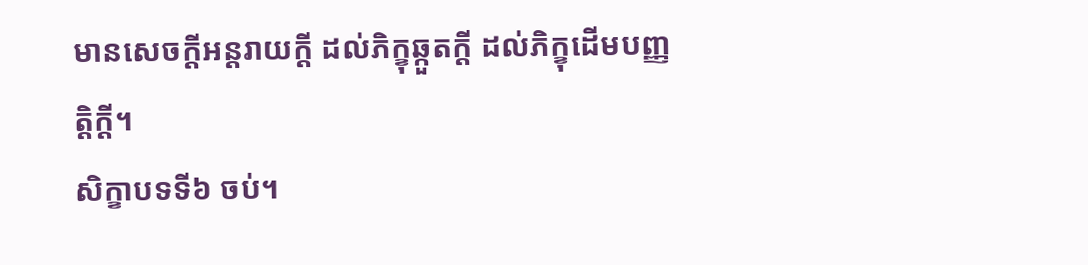មានសេចក្តីអន្តរាយក្តី ដល់ភិក្ខុឆ្កួតក្តី ដល់ភិក្ខុដើមបញ្ញត្តិក្តី។
សិក្ខាបទទី៦ ចប់។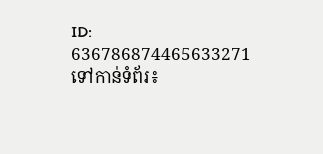ID: 636786874465633271
ទៅកាន់ទំព័រ៖